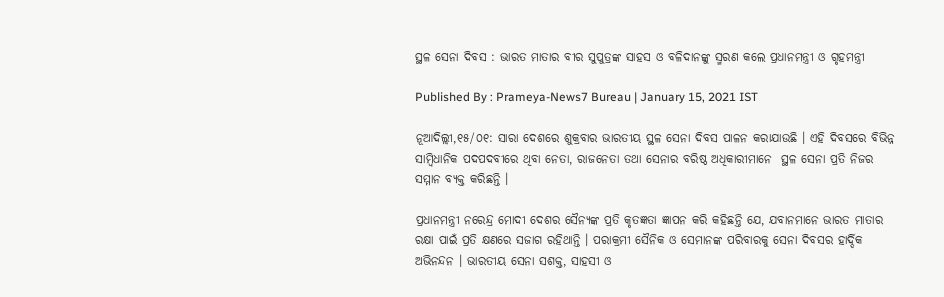ସ୍ଥଳ ସେନା ଦିବସ : ଭାରତ ମାତାର ବୀର ସୁପୁତ୍ରଙ୍କ ସାହସ ଓ ବଳିଦାନଙ୍କୁ ସ୍ମରଣ କଲେ ପ୍ରଧାନମନ୍ତ୍ରୀ ଓ ଗୃହମନ୍ତ୍ରୀ

Published By : Prameya-News7 Bureau | January 15, 2021 IST

ନୂଆଦିଲ୍ଲୀ,୧୫/୦୧: ସାରା ଦେଶରେ ଶୁକ୍ରବାର ଭାରତୀୟ ସ୍ଥଳ ସେନା ଦିବସ ପାଳନ କରାଯାଉଛି । ଏହି ଦିବସରେ ବିଭିନ୍ନ ସାମ୍ବିଧାନିକ ପଦପଦବୀରେ ଥିବା ନେତା, ରାଜନେତା ତଥା ସେନାର ବରିଷ୍ଠ ଅଧିକାରୀମାନେ  ସ୍ଥଳ ସେନା ପ୍ରତି ନିଜର ସମ୍ମାନ ବ୍ୟକ୍ତ କରିଛନ୍ତି ।

ପ୍ରଧାନମନ୍ତ୍ରୀ ନରେନ୍ଦ୍ର ମୋଦୀ ଦେଶର ସୈନ୍ୟଙ୍କ ପ୍ରତି କୃତଜ୍ଞତା ଜ୍ଞାପନ କରି କହିଛନ୍ତି ଯେ, ଯବାନମାନେ ଭାରତ ମାତାର ରକ୍ଷା ପାଇଁ ପ୍ରତି କ୍ଷଣରେ ସଜାଗ ରହିଥାନ୍ତି । ପରାକ୍ରମୀ ସୈନିକ ଓ ସେମାନଙ୍କ ପରିବାରକୁ ସେନା ଦିବସର ହାର୍ଦ୍ଦିକ ଅଭିନନ୍ଦନ । ଭାରତୀୟ ସେନା ସଶକ୍ତ, ସାହସୀ ଓ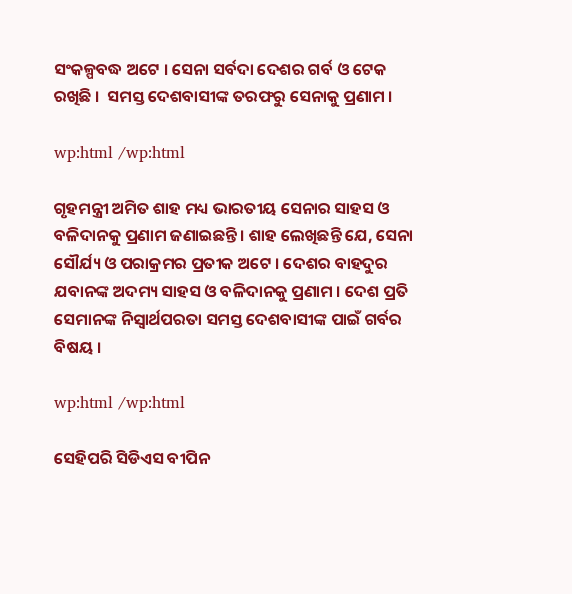ସଂକଳ୍ପବଦ୍ଧ ଅଟେ । ସେନା ସର୍ବଦା ଦେଶର ଗର୍ବ ଓ ଟେକ ରଖିଛି ।  ସମସ୍ତ ଦେଶବାସୀଙ୍କ ତରଫରୁ ସେନାକୁ ପ୍ରଣାମ ।

wp:html /wp:html

ଗୃହମନ୍ତ୍ରୀ ଅମିତ ଶାହ ମଧ୍ୟ ଭାରତୀୟ ସେନାର ସାହସ ଓ ବଳିଦାନକୁ ପ୍ରଣାମ ଜଣାଇଛନ୍ତି । ଶାହ ଲେଖିଛନ୍ତି ଯେ, ସେନା ସୌର୍ଯ୍ୟ ଓ ପରାକ୍ରମର ପ୍ରତୀକ ଅଟେ । ଦେଶର ବାହଦୁର ଯବାନଙ୍କ ଅଦମ୍ୟ ସାହସ ଓ ବଳିଦାନକୁ ପ୍ରଣାମ । ଦେଶ ପ୍ରତି ସେମାନଙ୍କ ନିସ୍ୱାର୍ଥପରତା ସମସ୍ତ ଦେଶବାସୀଙ୍କ ପାଇଁ ଗର୍ବର ବିଷୟ ।

wp:html /wp:html

ସେହିପରି ସିଡିଏସ ବୀପିନ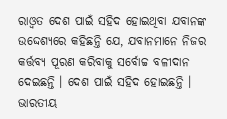ରାଓ୍ୱତ ଦେଶ ପାଇଁ ସହିଦ ହୋଇଥିବା ଯବାନଙ୍କ ଉଦ୍ଦେଶ୍ୟରେ କହିଛନ୍ତି ଯେ, ଯବାନମାନେ ନିଜର କର୍ତ୍ତବ୍ୟ ପୂରଣ କରିବାକୁ ସର୍ବୋଚ୍ଚ ବଳୀଦାନ ଦେଇଛନ୍ତି । ଦେଶ ପାଇଁ ସହିଦ ହୋଇଛନ୍ତି । ଭାରତୀୟ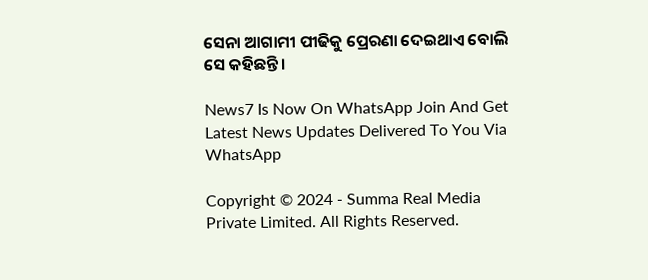ସେନା ଆଗାମୀ ପୀଢିକୁ ପ୍ରେରଣା ଦେଇଥାଏ ବୋଲି ସେ କହିଛନ୍ତି ।

News7 Is Now On WhatsApp Join And Get Latest News Updates Delivered To You Via WhatsApp

Copyright © 2024 - Summa Real Media Private Limited. All Rights Reserved.